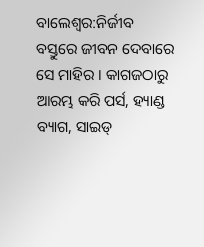ବାଲେଶ୍ବର:ନିର୍ଜୀବ ବସ୍ତୁରେ ଜୀବନ ଦେବାରେ ସେ ମାହିର । କାଗଜଠାରୁ ଆରମ୍ଭ କରି ପର୍ସ, ହ୍ୟାଣ୍ଡ ବ୍ୟାଗ, ସାଇଡ୍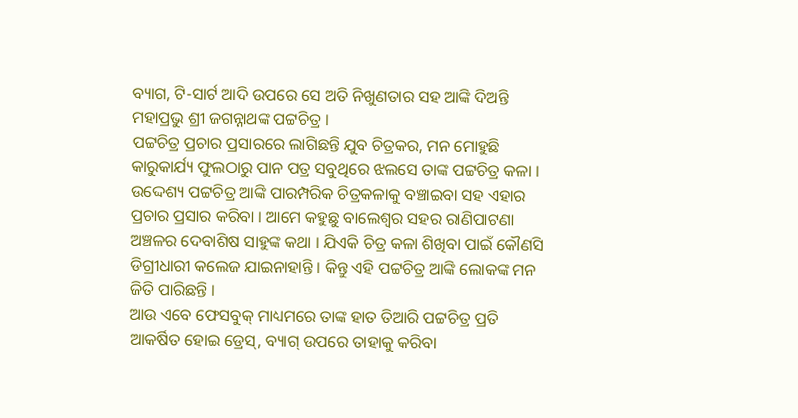ବ୍ୟାଗ, ଟି-ସାର୍ଟ ଆଦି ଉପରେ ସେ ଅତି ନିଖୁଣତାର ସହ ଆଙ୍କି ଦିଅନ୍ତି ମହାପ୍ରଭୁ ଶ୍ରୀ ଜଗନ୍ନାଥଙ୍କ ପଟ୍ଟଚିତ୍ର ।
ପଟ୍ଟଚିତ୍ର ପ୍ରଚାର ପ୍ରସାରରେ ଲାଗିଛନ୍ତି ଯୁବ ଚିତ୍ରକର, ମନ ମୋହୁଛି କାରୁକାର୍ଯ୍ୟ ଫୁଲଠାରୁ ପାନ ପତ୍ର ସବୁଥିରେ ଝଲସେ ତାଙ୍କ ପଟ୍ଟଚିତ୍ର କଳା । ଉଦ୍ଦେଶ୍ୟ ପଟ୍ଟଚିତ୍ର ଆଙ୍କି ପାରମ୍ପରିକ ଚିତ୍ରକଳାକୁ ବଞ୍ଚାଇବା ସହ ଏହାର ପ୍ରଚାର ପ୍ରସାର କରିବା । ଆମେ କହୁଛୁ ବାଲେଶ୍ଵର ସହର ରାଣିପାଟଣା ଅଞ୍ଚଳର ଦେବାଶିଷ ସାହୁଙ୍କ କଥା । ଯିଏକି ଚିତ୍ର କଳା ଶିଖିବା ପାଇଁ କୌଣସି ଡିଗ୍ରୀଧାରୀ କଲେଜ ଯାଇନାହାନ୍ତି । କିନ୍ତୁ ଏହି ପଟ୍ଟଚିତ୍ର ଆଙ୍କି ଲୋକଙ୍କ ମନ ଜିତି ପାରିଛନ୍ତି ।
ଆଉ ଏବେ ଫେସବୁକ୍ ମାଧ୍ୟମରେ ତାଙ୍କ ହାତ ତିଆରି ପଟ୍ଟଚିତ୍ର ପ୍ରତି ଆକର୍ଷିତ ହୋଇ ଡ୍ରେସ୍, ବ୍ୟାଗ୍ ଉପରେ ତାହାକୁ କରିବା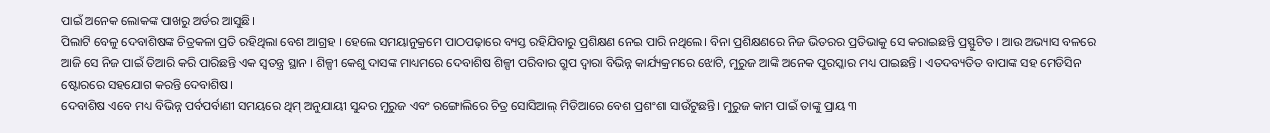ପାଇଁ ଅନେକ ଲୋକଙ୍କ ପାଖରୁ ଅର୍ଡର ଆସୁଛି।
ପିଲାଟି ବେଳୁ ଦେବାଶିଷଙ୍କ ଚିତ୍ରକଳା ପ୍ରତି ରହିଥିଲା ବେଶ ଆଗ୍ରହ । ହେଲେ ସମୟାନୁକ୍ରମେ ପାଠପଢ଼ାରେ ବ୍ୟସ୍ତ ରହିଯିବାରୁ ପ୍ରଶିକ୍ଷଣ ନେଇ ପାରି ନଥିଲେ। ବିନା ପ୍ରଶିକ୍ଷଣରେ ନିଜ ଭିତରର ପ୍ରତିଭାକୁ ସେ କରାଇଛନ୍ତି ପ୍ରସ୍ଫୁଟିତ । ଆଉ ଅଭ୍ୟାସ ବଳରେ ଆଜି ସେ ନିଜ ପାଇଁ ତିଆରି କରି ପାରିଛନ୍ତି ଏକ ସ୍ବତନ୍ତ୍ର ସ୍ଥାନ । ଶିଳ୍ପୀ କେଶୁ ଦାସଙ୍କ ମାଧ୍ୟମରେ ଦେବାଶିଷ ଶିଳ୍ପୀ ପରିବାର ଗ୍ରୁପ ଦ୍ବାରା ବିଭିନ୍ନ କାର୍ଯ୍ୟକ୍ରମରେ ଝୋଟି, ମୁରୁଜ ଆଙ୍କି ଅନେକ ପୁରସ୍କାର ମଧ୍ୟ ପାଇଛନ୍ତି । ଏତଦବ୍ୟତିତ ବାପାଙ୍କ ସହ ମେଡିସିନ ଷ୍ଟୋରରେ ସହଯୋଗ କରନ୍ତି ଦେବାଶିଷ।
ଦେବାଶିଷ ଏବେ ମଧ୍ୟ ବିଭିନ୍ନ ପର୍ବପର୍ବାଣୀ ସମୟରେ ଥିମ୍ ଅନୁଯାୟୀ ସୁନ୍ଦର ମୁରୁଜ ଏବଂ ରଙ୍ଗୋଲିରେ ଚିତ୍ର ସୋସିଆଲ୍ ମିଡିଆରେ ବେଶ ପ୍ରଶଂଶା ସାଉଁଟୁଛନ୍ତି। ମୁରୁଜ କାମ ପାଇଁ ତାଙ୍କୁ ପ୍ରାୟ ୩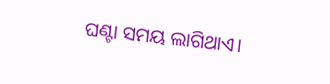ଘଣ୍ଟା ସମୟ ଲାଗିଥାଏ।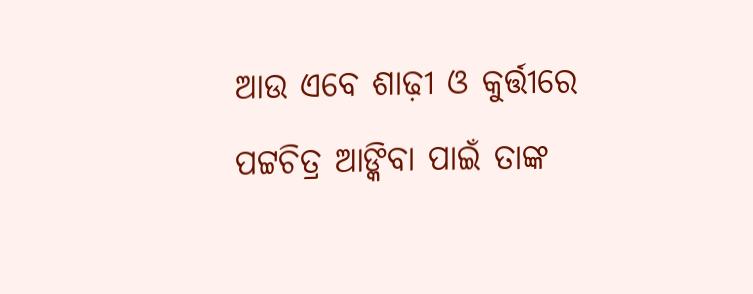ଆଉ ଏବେ ଶାଢ଼ୀ ଓ କୁର୍ତ୍ତୀରେ ପଟ୍ଟଚିତ୍ର ଆଙ୍କିବା ପାଇଁ ତାଙ୍କ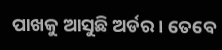ପାଖକୁ ଆସୁଛି ଅର୍ଡର । ତେବେ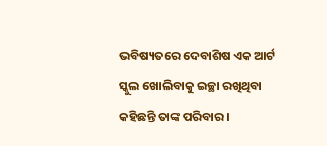ଭବିଷ୍ୟତରେ ଦେବାଶିଷ ଏକ ଆର୍ଟ ସ୍କୁଲ ଖୋଲିବାକୁ ଇଚ୍ଛା ରଖିଥିବା କହିଛନ୍ତି ତାଙ୍କ ପରିବାର ।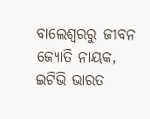ବାଲେଶ୍ବରରୁ ଜୀବନ ଜ୍ୟୋତି ନାୟକ, ଇଟିଭି ଭାରତ